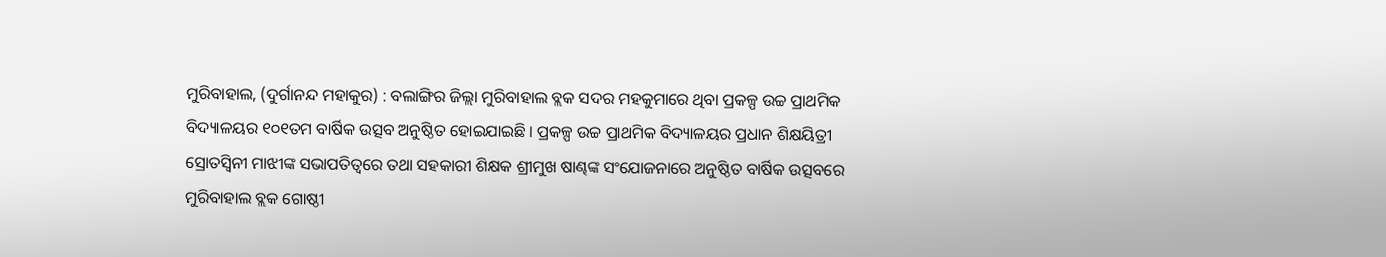ମୁରିବାହାଲ, (ଦୁର୍ଗାନନ୍ଦ ମହାକୁର) : ବଲାଙ୍ଗିର ଜିଲ୍ଲା ମୁରିବାହାଲ ବ୍ଲକ ସଦର ମହକୁମାରେ ଥିବା ପ୍ରକଳ୍ପ ଉଚ୍ଚ ପ୍ରାଥମିକ ବିଦ୍ୟାଳୟର ୧୦୧ତମ ବାର୍ଷିକ ଉତ୍ସବ ଅନୁଷ୍ଠିତ ହୋଇଯାଇଛି । ପ୍ରକଳ୍ପ ଉଚ୍ଚ ପ୍ରାଥମିକ ବିଦ୍ୟାଳୟର ପ୍ରଧାନ ଶିକ୍ଷୟିତ୍ରୀ ସ୍ରୋତସ୍ଵିନୀ ମାଝୀଙ୍କ ସଭାପତିତ୍ୱରେ ତଥା ସହକାରୀ ଶିକ୍ଷକ ଶ୍ରୀମୁଖ ଷାଣ୍ଢଙ୍କ ସଂଯୋଜନାରେ ଅନୁଷ୍ଠିତ ବାର୍ଷିକ ଉତ୍ସବରେ ମୁରିବାହାଲ ବ୍ଲକ ଗୋଷ୍ଠୀ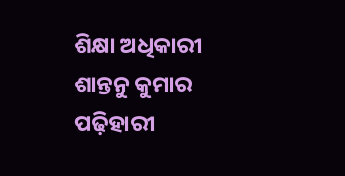ଶିକ୍ଷା ଅଧିକାରୀ ଶାନ୍ତନୁ କୁମାର ପଢ଼ିହାରୀ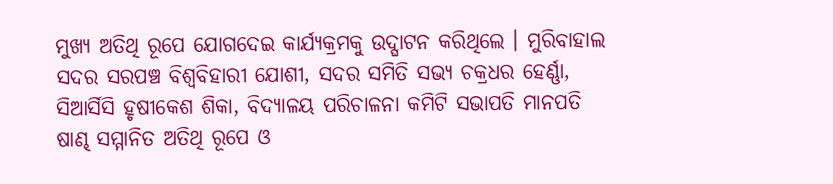ମୁଖ୍ୟ ଅତିଥି ରୂପେ ଯୋଗଦେଇ କାର୍ଯ୍ୟକ୍ରମକୁ ଉଦ୍ଘାଟନ କରିଥିଲେ । ମୁରିବାହାଲ ସଦର ସରପଞ୍ଚ ବିଶ୍ୱବିହାରୀ ଯୋଶୀ, ସଦର ସମିତି ସଭ୍ୟ ଚକ୍ରଧର ହେର୍ଣ୍ଣା, ସିଆର୍ସିସି ହୃଷୀକେଶ ଶିକା, ବିଦ୍ୟାଳୟ ପରିଚାଳନା କମିଟି ସଭାପତି ମାନପତି ଷାଣ୍ଢ ସମ୍ମାନିତ ଅତିଥି ରୂପେ ଓ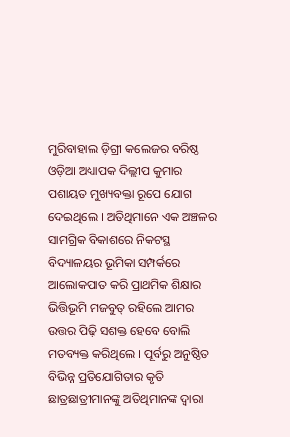ମୁରିବାହାଲ ଡ଼ିଗ୍ରୀ କଲେଜର ବରିଷ୍ଠ ଓଡ଼ିଆ ଅଧ୍ୟାପକ ଦିଲ୍ଲୀପ କୁମାର ପଶାୟତ ମୁଖ୍ୟବକ୍ତା ରୂପେ ଯୋଗ ଦେଇଥିଲେ । ଅତିଥିମାନେ ଏକ ଅଞ୍ଚଳର ସାମଗ୍ରିକ ବିକାଶରେ ନିକଟସ୍ଥ ବିଦ୍ୟାଳୟର ଭୂମିକା ସମ୍ପର୍କରେ ଆଲୋକପାତ କରି ପ୍ରାଥମିକ ଶିକ୍ଷାର ଭିତ୍ତିଭୂମି ମଜବୁତ୍ ରହିଲେ ଆମର ଉତ୍ତର ପିଢ଼ି ସଶକ୍ତ ହେବେ ବୋଲି ମତବ୍ୟକ୍ତ କରିଥିଲେ । ପୂର୍ବରୁ ଅନୁଷ୍ଠିତ ବିଭିନ୍ନ ପ୍ରତିଯୋଗିତାର କୃତି ଛାତ୍ରଛାତ୍ରୀମାନଙ୍କୁ ଅତିଥିମାନଙ୍କ ଦ୍ଵାରା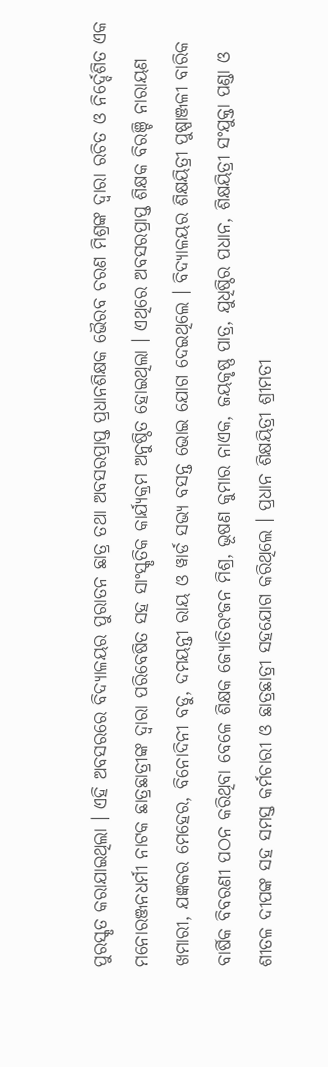ପୁରସ୍କୃତ କରାଯାଇଥିଲା । ଏହି ଅବସରରେ ବିଦ୍ୟାଳୟର ପୁରାତନ ଛାତ୍ର ତଥା ଅବସରପ୍ରାପ୍ତ ପ୍ରଧାନଶିକ୍ଷକ ଭୈରବ ଚରଣ ମିଶ୍ରଙ୍କ ଦ୍ଵାରା ରଚିତ ଓ ନିର୍ଦ୍ଦେଶିତ ଏକ ମନୋରଞ୍ଜନଧର୍ମୀ ନାଟକ ଛାତ୍ରଛାତ୍ରୀଙ୍କ ଦ୍ଵାରା ପରିବେଷିତ ସହ ସାଂସ୍କୃତିକ କାର୍ଯ୍ୟକ୍ରମ ଅନୁଷ୍ଠିତ ହୋଇଥିଲା । ଏଥିରେ ଅବସରପ୍ରାପ୍ତ ଶିକ୍ଷକ ବିରଞ୍ଚି ନାରାୟଣ ଖମାରୀ, ଯଜ୍ଞକର ମେହେର, ବିନୋଦିନୀ ବଡୁ, ଦମୟନ୍ତୀ ରାୟ ଓ ୱାର୍ଡ ସଭ୍ୟ ବସନ୍ତ ଭୋଇ ଯୋଗ ଦେଇଥିଲେ । ବିଦ୍ୟାଳୟର ଶିକ୍ଷୟିତ୍ରୀ ପୁଷ୍ପାଞ୍ଜଳୀ ବାରିକ ବାର୍ଷିକ ବିବରଣୀ ପଠନ କରିଥିବା ବେଳେ ଶିକ୍ଷକ ଜ୍ୟୋତିରଂଜନ ମିଶ୍ର, ଭୂଷଣ କୁମାର ନାଏକ, ଜୟକୃଷ୍ଣ ପାତ୍ର, ଯୁଧିଷ୍ଠିର ପଧାନ, ଶିକ୍ଷୟିତ୍ରୀ ସଂଯୁକ୍ତା ପଣ୍ଡା ଓ ଶୀତଳ ଦୀପଙ୍କ ସହ ସମସ୍ତ କର୍ମଚାରୀ ଓ ଛାତ୍ରଛାତ୍ରୀ ସହଯୋଗ କରିଥିଲେ । ପ୍ରଧାନ ଶିକ୍ଷୟିତ୍ରୀ ଶ୍ରୀମତୀ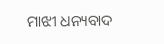ମାଝୀ ଧନ୍ୟବାଦ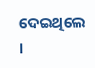ଦେଇଥିଲେ ।